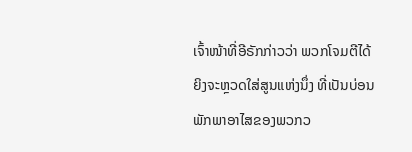ເຈົ້າໜ້າທີ່ອີຣັກກ່າວວ່າ ພວກໂຈມຕີໄດ້ຍິງຈະຫຼວດໃສ່ສູນແຫ່ງນຶ່ງ ທີ່ເປັນບ່ອນພັກພາອາໄສຂອງພວກວ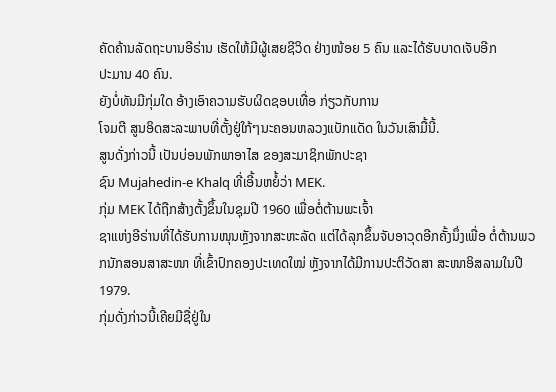ຄັດຄ້ານລັດຖະບານອີຣ່ານ ເຮັດໃຫ້ມີຜູ້ເສຍຊີວິດ ຢ່າງໜ້ອຍ 5 ຄົນ ແລະໄດ້ຮັບບາດເຈັບອີກ
ປະມານ 40 ຄົນ.
ຍັງບໍ່ທັນມີກຸ່ມໃດ ອ້າງເອົາຄວາມຮັບຜິດຊອບເທື່ອ ກ່ຽວກັບການ
ໂຈມຕີ ສູນອິດສະລະພາບທີ່ຕັ້ງຢູ່ໃກ້ໆນະຄອນຫລວງແບັກແດັດ ໃນວັນເສົາມື້ນີ້.
ສູນດັ່ງກ່າວນີ້ ເປັນບ່ອນພັກພາອາໄສ ຂອງສະມາຊິກພັກປະຊາ
ຊົນ Mujahedin-e Khalq ທີ່ເອີ້ນຫຍໍ້ວ່າ MEK.
ກຸ່ມ MEK ໄດ້ຖືກສ້າງຕັ້ງຂຶ້ນໃນຊຸມປີ 1960 ເພື່ອຕໍ່ຕ້ານພະເຈົ້າ
ຊາແຫ່ງອີຣ່ານທີ່ໄດ້ຮັບການໜຸນຫຼັງຈາກສະຫະລັດ ແຕ່ໄດ້ລຸກຂຶ້ນຈັບອາວຸດອີກຄັ້ງນຶ່ງເພື່ອ ຕໍ່ຕ້ານພວກນັກສອນສາສະໜາ ທີ່ເຂົ້າປົກຄອງປະເທດໃໝ່ ຫຼັງຈາກໄດ້ມີການປະຕິວັດສາ ສະໜາອິສລາມໃນປີ 1979.
ກຸ່ມດັ່ງກ່າວນີ້ເຄີຍມີຊື່ຢູ່ໃນ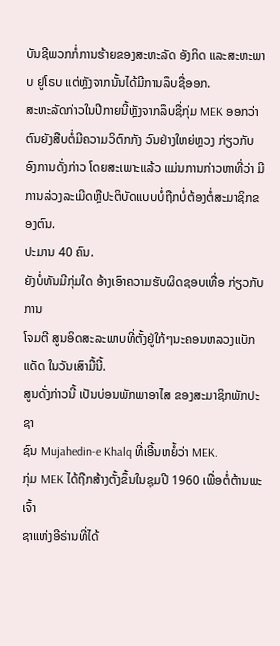ບັນຊີພວກກໍ່ການຮ້າຍຂອງສະຫະລັດ ອັງກິດ ແລະສະຫະພາບ ຢູໂຣບ ແຕ່ຫຼັງຈາກນັ້ນໄດ້ມີການລຶບຊື່ອອກ.
ສະຫະລັດກ່າວໃນປີກາຍນີ້ຫຼັງຈາກລຶບຊື່ກຸ່ມ MEK ອອກວ່າ ຕົນຍັງສືບຕໍ່ມີຄວາມວິຕົກກັງ ວົນຢ່າງໃຫຍ່ຫຼວງ ກ່ຽວກັບອົງການດັ່ງກ່າວ ໂດຍສະເພາະແລ້ວ ແມ່ນການກ່າວຫາທີ່ວ່າ ມີ ການລ່ວງລະເມີດຫຼືປະຕິບັດແບບບໍ່ຖືກບໍ່ຕ້ອງຕໍ່ສະມາຊິກຂອງຕົນ.
ປະມານ 40 ຄົນ.
ຍັງບໍ່ທັນມີກຸ່ມໃດ ອ້າງເອົາຄວາມຮັບຜິດຊອບເທື່ອ ກ່ຽວກັບການ
ໂຈມຕີ ສູນອິດສະລະພາບທີ່ຕັ້ງຢູ່ໃກ້ໆນະຄອນຫລວງແບັກແດັດ ໃນວັນເສົາມື້ນີ້.
ສູນດັ່ງກ່າວນີ້ ເປັນບ່ອນພັກພາອາໄສ ຂອງສະມາຊິກພັກປະຊາ
ຊົນ Mujahedin-e Khalq ທີ່ເອີ້ນຫຍໍ້ວ່າ MEK.
ກຸ່ມ MEK ໄດ້ຖືກສ້າງຕັ້ງຂຶ້ນໃນຊຸມປີ 1960 ເພື່ອຕໍ່ຕ້ານພະເຈົ້າ
ຊາແຫ່ງອີຣ່ານທີ່ໄດ້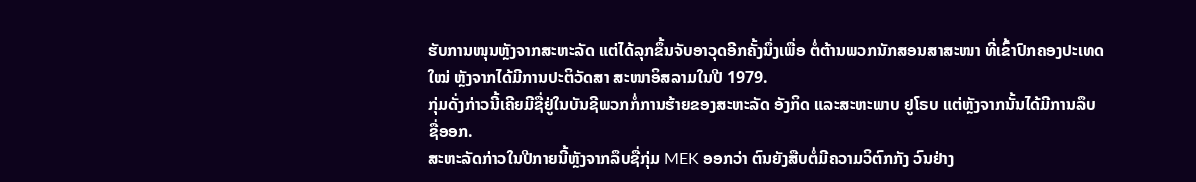ຮັບການໜຸນຫຼັງຈາກສະຫະລັດ ແຕ່ໄດ້ລຸກຂຶ້ນຈັບອາວຸດອີກຄັ້ງນຶ່ງເພື່ອ ຕໍ່ຕ້ານພວກນັກສອນສາສະໜາ ທີ່ເຂົ້າປົກຄອງປະເທດໃໝ່ ຫຼັງຈາກໄດ້ມີການປະຕິວັດສາ ສະໜາອິສລາມໃນປີ 1979.
ກຸ່ມດັ່ງກ່າວນີ້ເຄີຍມີຊື່ຢູ່ໃນບັນຊີພວກກໍ່ການຮ້າຍຂອງສະຫະລັດ ອັງກິດ ແລະສະຫະພາບ ຢູໂຣບ ແຕ່ຫຼັງຈາກນັ້ນໄດ້ມີການລຶບຊື່ອອກ.
ສະຫະລັດກ່າວໃນປີກາຍນີ້ຫຼັງຈາກລຶບຊື່ກຸ່ມ MEK ອອກວ່າ ຕົນຍັງສືບຕໍ່ມີຄວາມວິຕົກກັງ ວົນຢ່າງ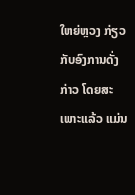ໃຫຍ່ຫຼວງ ກ່ຽວກັບອົງການດັ່ງກ່າວ ໂດຍສະເພາະແລ້ວ ແມ່ນ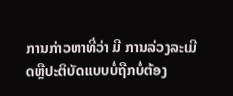ການກ່າວຫາທີ່ວ່າ ມີ ການລ່ວງລະເມີດຫຼືປະຕິບັດແບບບໍ່ຖືກບໍ່ຕ້ອງ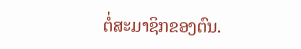ຕໍ່ສະມາຊິກຂອງຕົນ.